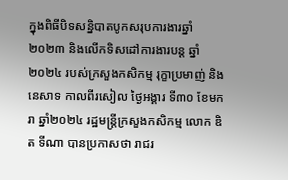ក្នុងពិធីបិទសន្និបាតបូកសរុបការងារឆ្នាំ២០២៣ និងលើកទិសដៅការងារបន្ត ឆ្នាំ២០២៤ របស់ក្រសួងកសិកម្ម រុក្ខាប្រមាញ់ និងនេសាទ កាលពីរសៀល ថ្ងៃអង្គារ ទី៣០ ខែមករា ឆ្នាំ២០២៤ រដ្ឋមន្ត្រីក្រសួងកសិកម្ម លោក ឌិត ទីណា បានប្រកាសថា រាជរ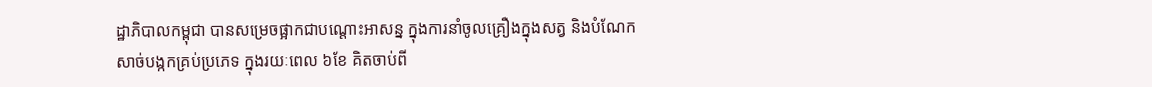ដ្ឋាភិបាលកម្ពុជា បានសម្រេចផ្អាកជាបណ្តោះអាសន្ន ក្នុងការនាំចូលគ្រឿងក្នុងសត្វ និងបំណែកសាច់បង្កកគ្រប់ប្រភេទ ក្នុងរយៈពេល ៦ខែ គិតចាប់ពី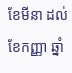ខែមីនា ដល់ខែកញ្ញា ឆ្នាំ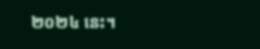២០២៤ នេះ។